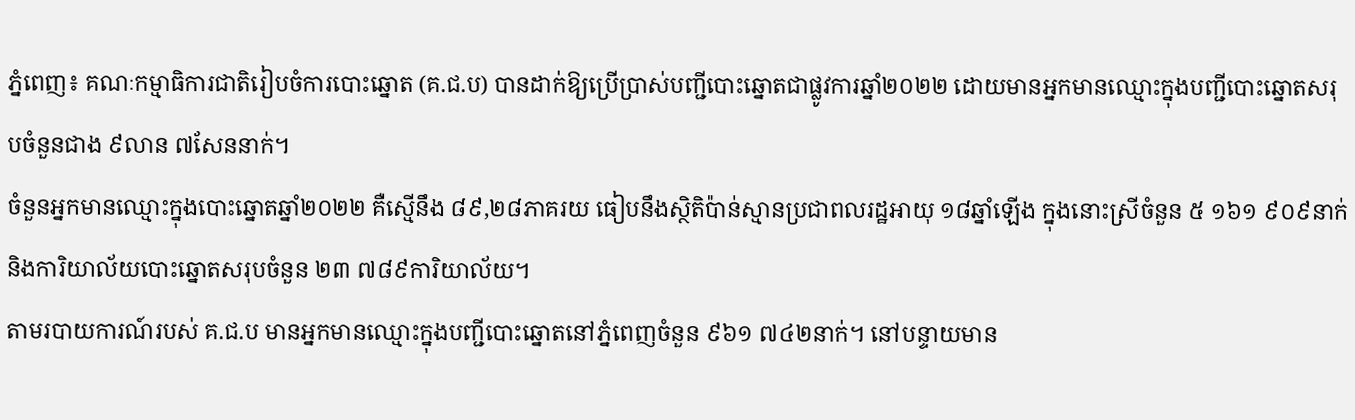ភ្នំពេញ៖ គណៈកម្មាធិការជាតិរៀបចំការបោះឆ្នោត (គ.ជ.ប) បានដាក់ឱ្យប្រើប្រាស់បញ្ជីបោះឆ្នោតជាផ្លូវការឆ្នាំ២០២២ ដោយមានអ្នកមានឈ្មោះក្នុងបញ្ជីបោះឆ្នោតសរុបចំនួនជាង ៩លាន ៧សែននាក់។
ចំនួនអ្នកមានឈ្មោះក្នុងបោះឆ្នោតឆ្នាំ២០២២ គឺស្មើនឹង ៨៩,២៨ភាគរយ ធៀបនឹងស្ថិតិប៉ាន់ស្មានប្រជាពលរដ្ឋអាយុ ១៨ឆ្នាំឡើង ក្នុងនោះស្រីចំនួន ៥ ១៦១ ៩០៩នាក់ និងការិយាល័យបោះឆ្នោតសរុបចំនួន ២៣ ៧៨៩ការិយាល័យ។
តាមរបាយការណ៍របស់ គ.ជ.ប មានអ្នកមានឈ្មោះក្នុងបញ្ជីបោះឆ្នោតនៅភ្នំពេញចំនួន ៩៦១ ៧៤២នាក់។ នៅបន្ទាយមាន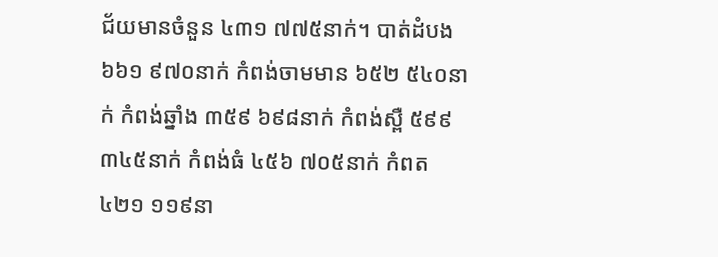ជ័យមានចំនួន ៤៣១ ៧៧៥នាក់។ បាត់ដំបង ៦៦១ ៩៧០នាក់ កំពង់ចាមមាន ៦៥២ ៥៤០នាក់ កំពង់ឆ្នាំង ៣៥៩ ៦៩៨នាក់ កំពង់ស្ពឺ ៥៩៩ ៣៤៥នាក់ កំពង់ធំ ៤៥៦ ៧០៥នាក់ កំពត ៤២១ ១១៩នា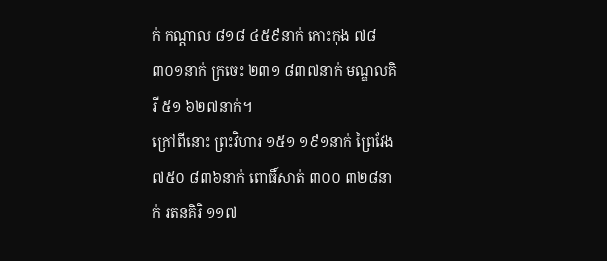ក់ កណ្តាល ៨១៨ ៤៥៩នាក់ កោះកុង ៧៨ ៣០១នាក់ ក្រចេះ ២៣១ ៨៣៧នាក់ មណ្ឌលគិរី ៥១ ៦២៧នាក់។
ក្រៅពីនោះ ព្រះវិហារ ១៥១ ១៩១នាក់ ព្រៃវែង ៧៥០ ៨៣៦នាក់ ពោធិ៍សាត់ ៣០០ ៣២៨នាក់ រតនគិរិ ១១៧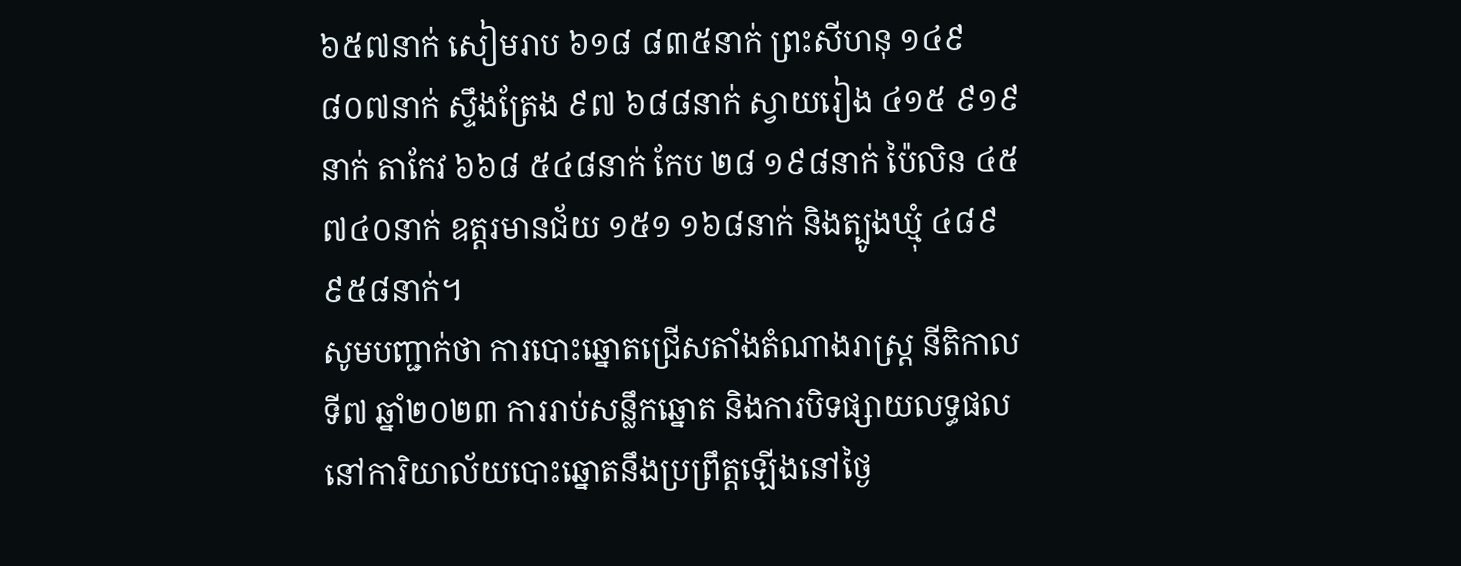៦៥៧នាក់ សៀមរាប ៦១៨ ៨៣៥នាក់ ព្រះសីហនុ ១៤៩ ៨០៧នាក់ ស្ទឹងត្រែង ៩៧ ៦៨៨នាក់ ស្វាយរៀង ៤១៥ ៩១៩នាក់ តាកែវ ៦៦៨ ៥៤៨នាក់ កែប ២៨ ១៩៨នាក់ ប៉ៃលិន ៤៥ ៧៤០នាក់ ឧត្តរមានជ័យ ១៥១ ១៦៨នាក់ និងត្បូងឃ្មុំ ៤៨៩ ៩៥៨នាក់។
សូមបញ្ជាក់ថា ការបោះឆ្នោតជ្រើសតាំងតំណាងរាស្ត្រ នីតិកាលទី៧ ឆ្នាំ២០២៣ ការរាប់សន្លឹកឆ្នោត និងការបិទផ្សាយលទ្ធផលនៅការិយាល័យបោះឆ្នោតនឹងប្រព្រឹត្តឡើងនៅថ្ងៃ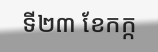ទី២៣ ខែកក្ក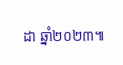ដា ឆ្នាំ២០២៣៕